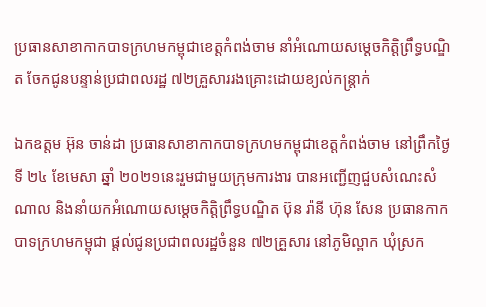ប្រធានសាខាកាកបាទក្រហមកម្ពុជាខេត្តកំពង់ចាម នាំអំណោយសម្ដេចកិត្តិព្រឹទ្ធបណ្ឌិត ចែកជូនបន្ទាន់ប្រជាពលរដ្ឋ ៧២គ្រួសាររងគ្រោះដោយខ្យល់កន្ត្រាក់

ឯកឧត្តម អ៊ុន ចាន់ដា ប្រធានសាខាកាកបាទក្រហមកម្ពុជាខេត្តកំពង់ចាម នៅព្រឹកថ្ងៃទី ២៤ ខែមេសា ឆ្នាំ ២០២១នេះរួមជាមួយក្រុមការងារ បានអញ្ជើញជួបសំណេះសំណាល និងនាំយកអំណោយសម្តេចកិត្តិព្រឹទ្ធបណ្ឌិត ប៊ុន រ៉ានី ហ៊ុន សែន ប្រធានកាកបាទក្រហមកម្ពុជា ផ្តល់ជូនប្រជាពលរដ្ឋចំនួន ៧២គ្រួសារ នៅភូមិល្ពាក ឃុំស្រក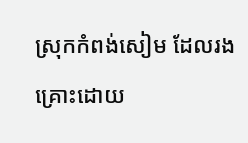ស្រុកកំពង់សៀម ដែលរងគ្រោះដោយ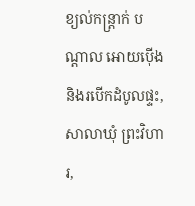ខ្យល់កន្ត្រាក់ បណ្តាល អោយប៉ើង និងរបើកដំបូលផ្ទះ,សាលាឃុំ ព្រះវិហារ,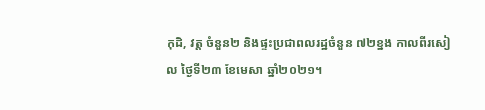កុដិ, វត្ត ចំនួន២ និងផ្ទះប្រជាពលរដ្ឋចំនួន ៧២ខ្នង កាលពីរសៀល ថ្ងៃទី២៣ ខែមេសា ឆ្នាំ២០២១។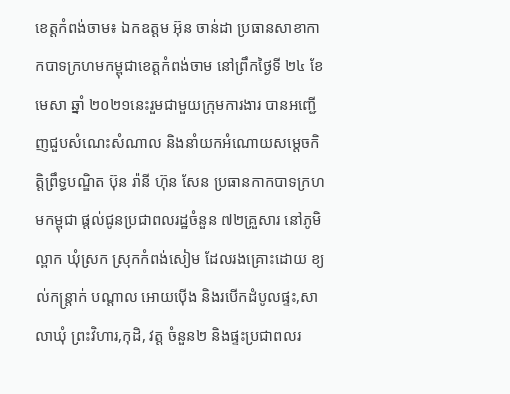ខេត្ដកំពង់ចាម៖ ឯកឧត្តម អ៊ុន ចាន់ដា ប្រធានសាខាកាកបាទក្រហមកម្ពុជាខេត្តកំពង់ចាម នៅព្រឹកថ្ងៃទី ២៤ ខែមេសា ឆ្នាំ ២០២១នេះរួមជាមួយក្រុមការងារ បានអញ្ជើញជួបសំណេះសំណាល និងនាំយកអំណោយសម្តេចកិត្តិព្រឹទ្ធបណ្ឌិត ប៊ុន រ៉ានី ហ៊ុន សែន ប្រធានកាកបាទក្រហមកម្ពុជា ផ្តល់ជូនប្រជាពលរដ្ឋចំនួន ៧២គ្រួសារ នៅភូមិល្ពាក ឃុំស្រក ស្រុកកំពង់សៀម ដែលរងគ្រោះដោយ ខ្យល់កន្ត្រាក់ បណ្តាល អោយប៉ើង និងរបើកដំបូលផ្ទះ,សាលាឃុំ ព្រះវិហារ,កុដិ, វត្ត ចំនួន២ និងផ្ទះប្រជាពលរ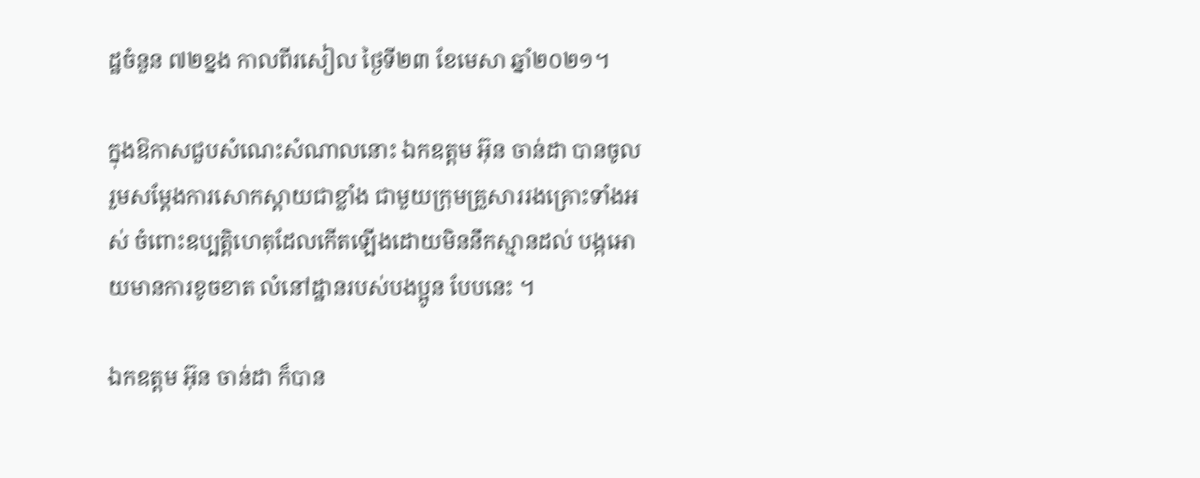ដ្ឋចំនួន ៧២ខ្នង កាលពីរសៀល ថ្ងៃទី២៣ ខែមេសា ឆ្នាំ២០២១។

ក្នុងឱកាសជួបសំណេះសំណាលនោះ ឯកឧត្តម អ៊ុន ចាន់ដា បានចូលរួមសម្តែងការសោកស្តាយជាខ្លាំង ជាមួយក្រុមគ្រួសាររងគ្រោះទាំងអស់ ចំពោះឧប្បត្តិហេតុដែលកើតឡើងដោយមិននឹកស្មានដល់ បង្កអោយមានការខូចខាត លំនៅដ្ឋានរបស់បងប្អូន បែបនេះ ។

ឯកឧត្តម អ៊ុន ចាន់ដា ក៏បាន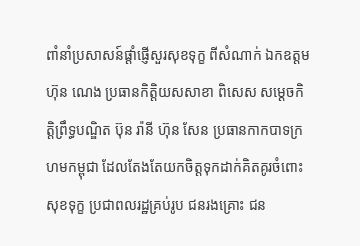ពាំនាំប្រសាសន៍ផ្តាំផ្ញើសួរសុខទុក្ខ ពីសំណាក់ ឯកឧត្តម ហ៊ុន ណេង ប្រធានកិត្តិយសសាខា ពិសេស សម្ដេចកិត្តិព្រឹទ្ធបណ្ឌិត ប៊ុន រ៉ានី ហ៊ុន សែន ប្រធានកាកបាទក្រហមកម្ពុជា ដែលតែងតែយកចិត្តទុកដាក់គិតគូរចំពោះសុខទុក្ខ ប្រជាពលរដ្ឋគ្រប់រូប ជនរងគ្រោះ ជន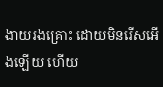ងាយរងគ្រោះ ដោយមិនរើសអើងឡើយ ហើយ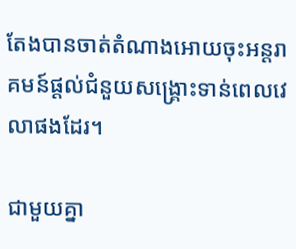តែងបានចាត់តំណាងអោយចុះអន្តរាគមន៍ផ្តល់ជំនួយសង្រ្គោះទាន់ពេលវេលាផងដែរ។

ជាមួយគ្នា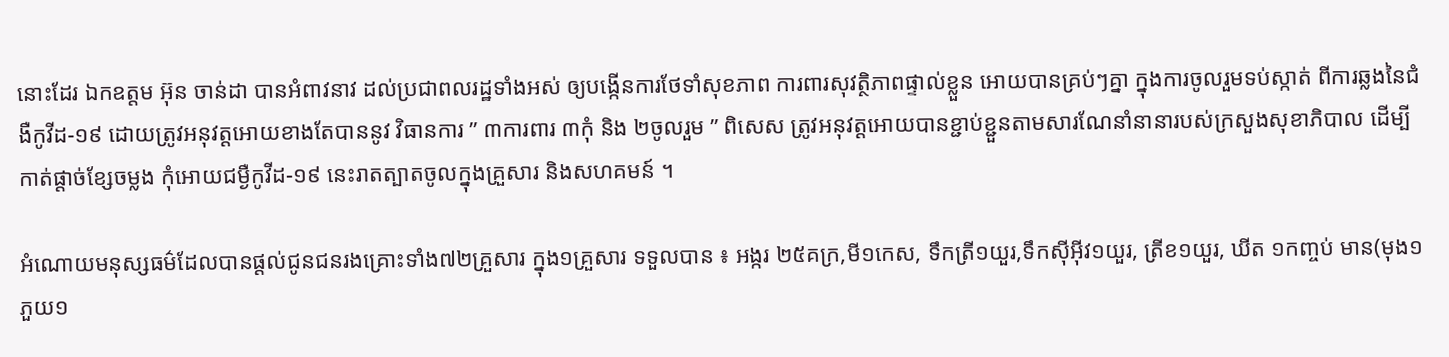នោះដែរ ឯកឧត្តម អ៊ុន ចាន់ដា បានអំពាវនាវ ដល់ប្រជាពលរដ្ឋទាំងអស់ ឲ្យបង្កើនការថែទាំសុខភាព ការពារសុវត្ថិភាពផ្ទាល់ខ្លួន អោយបានគ្រប់ៗគ្នា ក្នុងការចូលរួមទប់ស្កាត់ ពីការឆ្លងនៃជំងឺកូវីដ-១៩ ដោយត្រូវអនុវត្តអោយខាងតែបាននូវ វិធានការ ” ៣ការពារ ៣កុំ និង ២ចូលរួម ” ពិសេស ត្រូវអនុវត្តអោយបានខ្ជាប់ខ្ជួនតាមសារណែនាំនានារបស់ក្រសួងសុខាភិបាល ដើម្បីកាត់ផ្តាច់ខ្សែចម្លង កុំអោយជម្ងឺកូវីដ-១៩ នេះរាតត្បាតចូលក្នុងគ្រួសារ និងសហគមន៍ ។

អំណោយមនុស្សធម៌ដែលបានផ្ដល់ជូនជនរងគ្រោះទាំង៧២គ្រួសារ ក្នុង១គ្រួសារ ទទួលបាន ៖ អង្ករ ២៥គក្រ,មី១កេស, ទឹកត្រី១យួរ,ទឹកស៊ីអ៊ីវ១យួរ, ត្រីខ១យួរ, ឃីត ១កញ្ចប់ មាន(មុង១ ភួយ១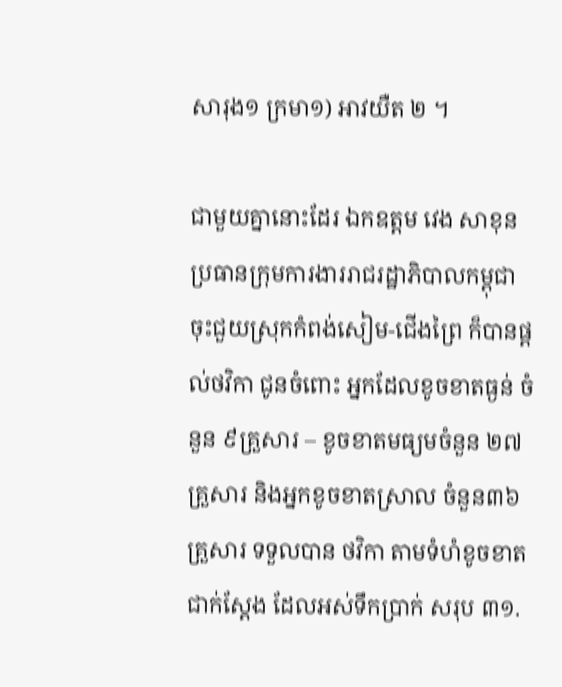សារុង១ ក្រមា១) អាវយឺត ២ ។

ជាមួយគ្នានោះដែរ ឯកឧត្តម វេង សាខុន ប្រធានក្រុមការងាររាជរដ្ឋាភិបាលកម្ពុជា ចុះជួយស្រុកកំពង់សៀម-ជើងព្រៃ ក៏បានផ្តល់ថវិកា ជូនចំពោះ អ្នកដែលខូចខាតធ្ងន់ ចំនួន ៩គ្រួសារ – ខូចខាតមធ្យមចំនួន ២៧គ្រួសារ និងអ្នកខូចខាតស្រាល ចំនួន៣៦គ្រួសារ ទទួលបាន ថវិកា តាមទំហំខូចខាតជាក់ស្តែង ដែលអស់ទឹកប្រាក់ សរុប ៣១.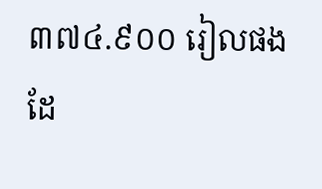៣៧៤.៩០០ រៀលផងដែ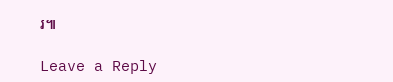រ៕

Leave a Reply